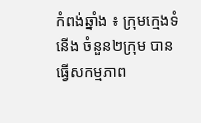កំពង់ឆ្នាំង ៖ ក្រុមក្មេងទំនើង ចំនួន២ក្រុម បានធ្វើសកម្មភាព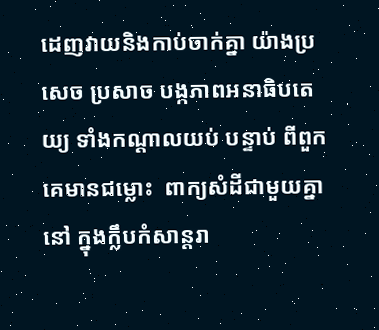ដេញវាយនិងកាប់ចាក់គ្នា យ៉ាងប្រសេច ប្រសាច បង្កភាពអនាធិបតេយ្យ ទាំងកណ្ដាលយប់ បន្ទាប់ ពីពួកគេមានជម្លោះ  ពាក្យសំដីជាមួយគ្នា នៅ ក្នុងក្លឹបកំសាន្ដរា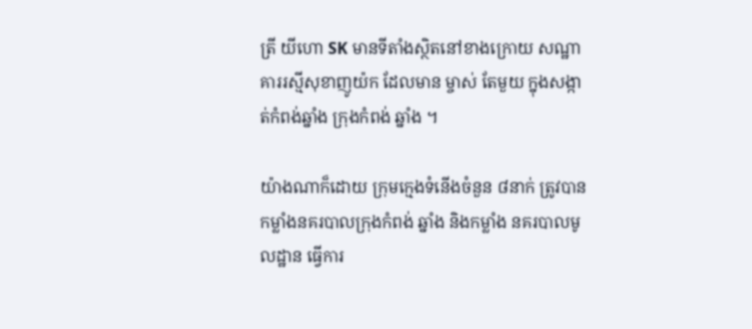ត្រី យីហោ SK មានទីតាំងស្ថិតនៅខាងក្រោយ សណ្ឋាគាររស្មីសុខាញូយ៉ក ដែលមាន ម្ចាស់ តែមួយ ក្នុងសង្កាត់កំពង់ឆ្នាំង ក្រុងកំពង់ ឆ្នាំង ។

យ៉ាងណាក៏ដោយ ក្រុមក្មេងទំនើងចំនួន ៨នាក់ ត្រូវបានកម្លាំងនគរបាលក្រុងកំពង់ ឆ្នាំង និងកម្លាំង នគរបាលមូលដ្ឋាន ធ្វើការ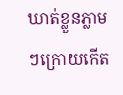ឃាត់ខ្លួនភ្លាមៗក្រោយកើត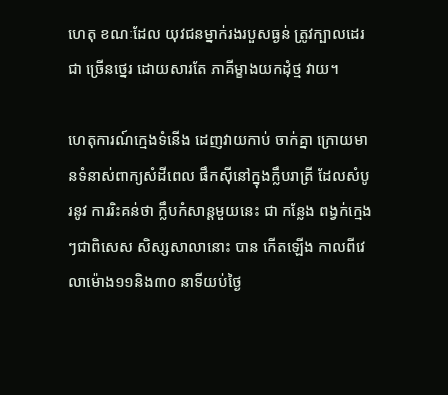ហេតុ ខណៈដែល យុវជនម្នាក់រងរបួសធ្ងន់ ត្រូវក្បាលដេរជា ច្រើនថ្នេរ ដោយសារតែ ភាគីម្ខាងយកដុំថ្ម វាយ។

ហេតុការណ៍ក្មេងទំនើង ដេញវាយកាប់ ចាក់គ្នា ក្រោយមានទំនាស់ពាក្យសំដីពេល ផឹកស៊ីនៅក្នុងក្លឹបរាត្រី ដែលសំបូរនូវ ការរិះគន់ថា ក្លឹបកំសាន្ដមួយនេះ ជា កន្លែង ពង្វក់ក្មេងៗជាពិសេស សិស្សសាលានោះ បាន កើតឡើង កាលពីវេលាម៉ោង១១និង៣០ នាទីយប់ថ្ងៃ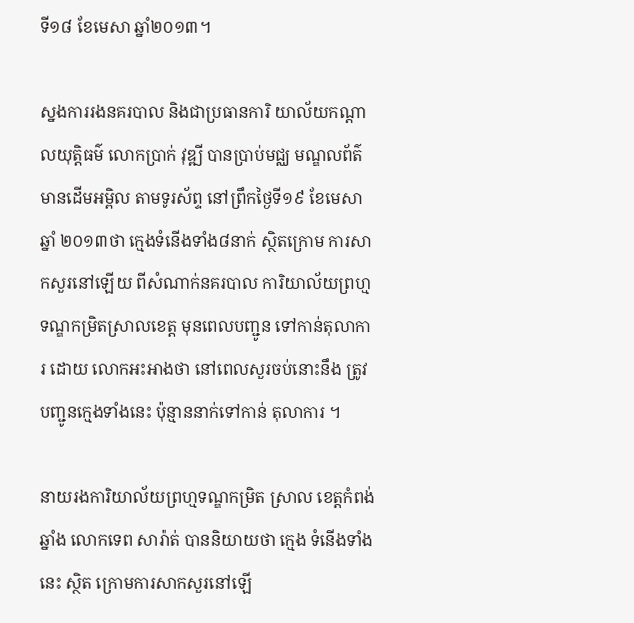ទី១៨ ខែមេសា ឆ្នាំ២០១៣។

ស្នងការរងនគរបាល និងជាប្រធានការិ យាល័យកណ្ដាលយុត្ដិធម៌ លោកប្រាក់ វុឌ្ឍី បានប្រាប់មជ្ឈ មណ្ឌលព័ត៌មានដើមអម្ពិល តាមទូរស័ព្ទ នៅព្រឹកថ្ងៃទី១៩ ខែមេសា ឆ្នាំ ២០១៣ថា ក្មេងទំនើងទាំង៨នាក់ ស្ថិតក្រោម ការសាកសួរនៅឡើយ ពីសំណាក់នគរបាល ការិយាល័យព្រហ្មទណ្ឌកម្រិតស្រាលខេត្ដ មុនពេលបញ្ជូន ទៅកាន់តុលាការ ដោយ លោកអះអាងថា នៅពេលសួរចប់នោះនឹង ត្រូវបញ្ជូនក្មេងទាំងនេះ ប៉ុន្មាននាក់ទៅកាន់ តុលាការ ។

នាយរងការិយាល័យព្រហ្មទណ្ឌកម្រិត ស្រាល ខេត្ដកំពង់ឆ្នាំង លោកទេព សារ៉ាត់ បាននិយាយថា ក្មេង ទំនើងទាំងនេះ ស្ថិត ក្រោមការសាកសួរនៅឡើ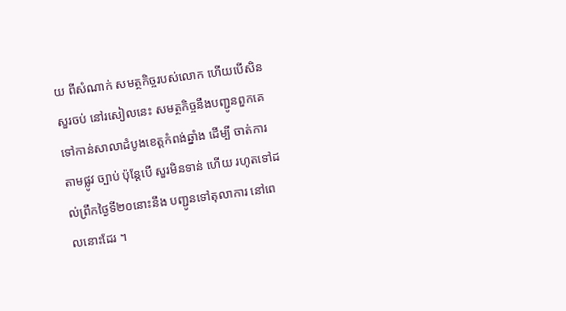យ ពីសំណាក់ សមត្ថកិច្ចរបស់លោក ហើយបើសិនសួរចប់ នៅរសៀលនេះ សមត្ថកិច្ចនឹងបញ្ជូនពួកគេ ទៅកាន់សាលាដំបូងខេត្ដកំពង់ឆ្នាំង ដើម្បី ចាត់ការតាមផ្លូវ ច្បាប់ ប៉ុន្ដែបើ សួរមិនទាន់ ហើយ រហូតទៅដល់ព្រឹកថ្ងៃទី២០នោះនឹង បញ្ជូនទៅតុលាការ នៅពេលនោះដែរ ។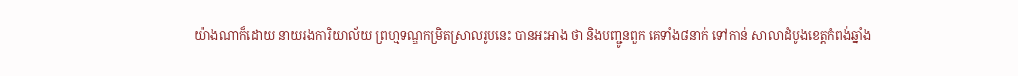យ៉ាងណាក៏ដោយ នាយរងការិយាល័យ ព្រហ្មទណ្ឌកម្រិតស្រាលរូបនេះ បានអះអាង ថា និងបញ្ជូនពួក គេទាំង៨នាក់ ទៅកាន់ សាលាដំបូងខេត្ដកំពង់ឆ្នាំង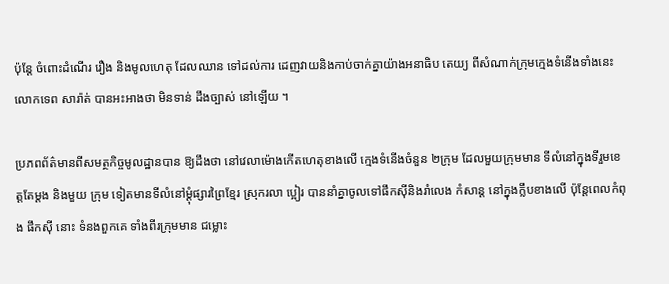ប៉ុន្ដែ ចំពោះដំណើរ រឿង និងមូលហេតុ ដែលឈាន ទៅដល់ការ ដេញវាយនិងកាប់ចាក់គ្នាយ៉ាងអនាធិប តេយ្យ ពីសំណាក់ក្រុមក្មេងទំនើងទាំងនេះ លោកទេព សារ៉ាត់ បានអះអាងថា មិនទាន់ ដឹងច្បាស់ នៅឡើយ ។

ប្រភពព័ត៌មានពីសមត្ថកិច្ចមូលដ្ឋានបាន ឱ្យដឹងថា នៅវេលាម៉ោងកើតហេតុខាងលើ ក្មេងទំនើងចំនួន ២ក្រុម ដែលមួយក្រុមមាន ទីលំនៅក្នុងទីរួមខេត្ដតែម្ដង និងមួយ ក្រុម ទៀតមានទីលំនៅម្ដុំផ្សារព្រៃខ្មែរ ស្រុករលា ប្អៀរ បាននាំគ្នាចូលទៅផឹកស៊ីនិងរាំលេង កំសាន្ដ នៅក្នុងក្លឹបខាងលើ ប៉ុន្ដែពេលកំពុង ផឹកស៊ី នោះ ទំនងពួកគេ ទាំងពីរក្រុមមាន ជម្លោះ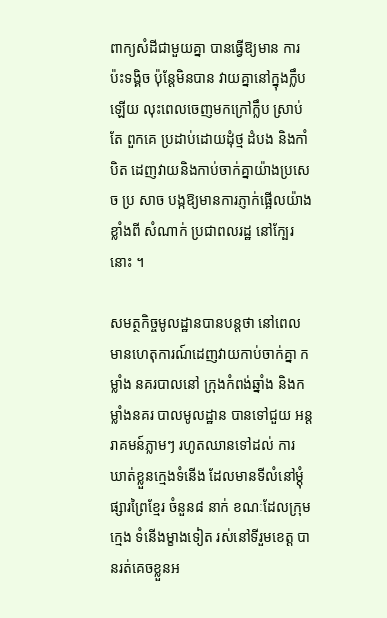ពាក្យសំដីជាមួយគ្នា បានធ្វើឱ្យមាន ការប៉ះទង្គិច ប៉ុន្ដែមិនបាន វាយគ្នានៅក្នុងក្លឹប ឡើយ លុះពេលចេញមកក្រៅក្លឹប ស្រាប់តែ ពួកគេ ប្រដាប់ដោយដុំថ្ម ដំបង និងកាំបិត ដេញវាយនិងកាប់ចាក់គ្នាយ៉ាងប្រសេច ប្រ សាច បង្កឱ្យមានការភ្ញាក់ផ្អើលយ៉ាងខ្លាំងពី សំណាក់ ប្រជាពលរដ្ឋ នៅក្បែរនោះ ។

សមត្ថកិច្ចមូលដ្ឋានបានបន្ដថា នៅពេល មានហេតុការណ៍ដេញវាយកាប់ចាក់គ្នា កម្លាំង នគរបាលនៅ ក្រុងកំពង់ឆ្នាំង និងកម្លាំងនគរ បាលមូលដ្ឋាន បានទៅជួយ អន្ដរាគមន៍ភ្លាមៗ រហូតឈានទៅដល់ ការ ឃាត់ខ្លួនក្មេងទំនើង ដែលមានទីលំនៅម្ដុំផ្សារព្រៃខ្មែរ ចំនួន៨ នាក់ ខណៈដែលក្រុមក្មេង ទំនើងម្ខាងទៀត រស់នៅទីរួមខេត្ដ បានរត់គេចខ្លួនអ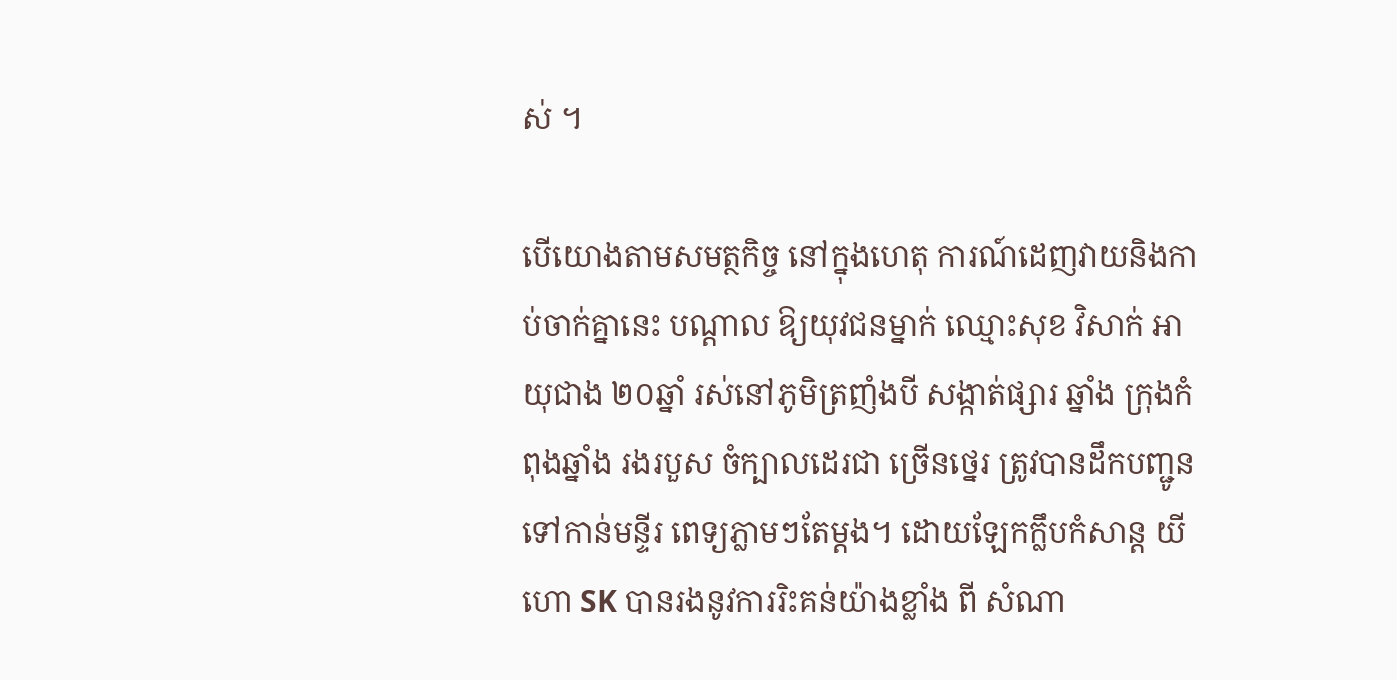ស់ ។

បើយោងតាមសមត្ថកិច្ច នៅក្នុងហេតុ ការណ៍ដេញវាយនិងកាប់ចាក់គ្នានេះ បណ្ដាល ឱ្យយុវជនម្នាក់ ឈ្មោះសុខ វិសាក់ អាយុជាង ២០ឆ្នាំ រស់នៅភូមិត្រញំងបី សង្កាត់ផ្សារ ឆ្នាំង ក្រុងកំពុងឆ្នាំង រងរបួស ចំក្បាលដេរជា ច្រើនថ្នេរ ត្រូវបានដឹកបញ្ជូនទៅកាន់មន្ទីរ ពេទ្យភ្លាមៗតែម្ដង។ ដោយឡែកក្លឹបកំសាន្ដ យីហោ SK បានរងនូវការរិះគន់យ៉ាងខ្លាំង ពី សំណា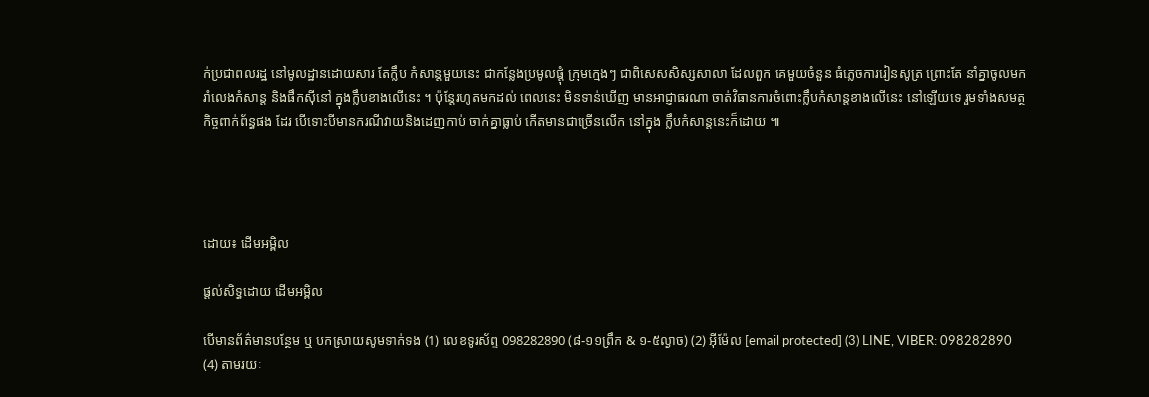ក់ប្រជាពលរដ្ឋ នៅមូលដ្ឋានដោយសារ តែក្លឹប កំសាន្ដមួយនេះ ជាកន្លែងប្រមូលផ្ដុំ ក្រុមក្មេងៗ ជាពិសេសសិស្សសាលា ដែលពួក គេមួយចំនួន ធំភ្លេចការរៀនសូត្រ ព្រោះតែ នាំគ្នាចូលមករាំលេងកំសាន្ដ និងផឹកស៊ីនៅ ក្នុងក្លឹបខាងលើនេះ ។ ប៉ុន្ដែរហូតមកដល់ ពេលនេះ មិនទាន់ឃើញ មានអាជ្ញាធរណា ចាត់វិធានការចំពោះក្លឹបកំសាន្ដខាងលើនេះ នៅឡើយទេ រួមទាំងសមត្ថកិច្ចពាក់ព័ន្ធផង ដែរ បើទោះបីមានករណីវាយនិងដេញកាប់ ចាក់គ្នាធ្លាប់ កើតមានជាច្រើនលើក នៅក្នុង ក្លឹបកំសាន្ដនេះក៏ដោយ ៕




ដោយ៖ ដើមអម្ពិល

ផ្តល់សិទ្ធដោយ ដើមអម្ពិល

បើមានព័ត៌មានបន្ថែម ឬ បកស្រាយសូមទាក់ទង (1) លេខទូរស័ព្ទ 098282890 (៨-១១ព្រឹក & ១-៥ល្ងាច) (2) អ៊ីម៉ែល [email protected] (3) LINE, VIBER: 098282890 (4) តាមរយៈ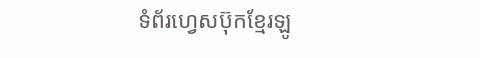ទំព័រហ្វេសប៊ុកខ្មែរឡូ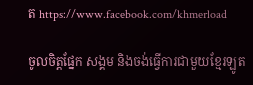ត https://www.facebook.com/khmerload

ចូលចិត្តផ្នែក សង្គម និងចង់ធ្វើការជាមួយខ្មែរឡូត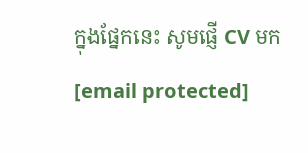ក្នុងផ្នែកនេះ សូមផ្ញើ CV មក [email protected]